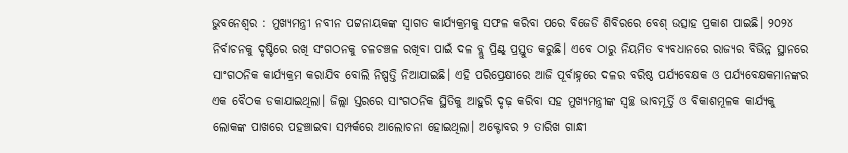ଭୁବନେଶ୍ବର : ମୁଖ୍ୟମନ୍ତ୍ରୀ ନବୀନ ପଟ୍ଟନାୟକଙ୍କ ସ୍ବାଗତ କାର୍ଯ୍ୟକ୍ରମକୁ ସଫଳ କରିବା ପରେ ବିଜେଡି ଶିବିରରେ ବେଶ୍ ଉତ୍ସାହ ପ୍ରକାଶ ପାଇଛି। ୨୦୨୪ ନିର୍ବାଚନକୁ ଦୃଷ୍ଟିରେ ରଖି ସଂଗଠନକୁ ଚଳଚଞ୍ଚଳ ରଖିବା ପାଇଁ ଦଳ ବ୍ଲୁ ପ୍ରିଣ୍ଟ୍ ପ୍ରସ୍ତୁତ କରୁଛି। ଏବେ ଠାରୁ ନିୟମିତ ବ୍ୟବଧାନରେ ରାଜ୍ୟର ବିଭିନ୍ନ ସ୍ଥାନରେ ସାଂଗଠନିକ କାର୍ଯ୍ୟକ୍ରମ କରାଯିବ ବୋଲି ନିଷ୍ପତ୍ତି ନିଆଯାଇଛି। ଏହି ପରିପ୍ରେକ୍ଷୀରେ ଆଜି ପୂର୍ବାହ୍ନରେ ଦଳର ବରିଷ୍ଠ ପର୍ଯ୍ୟବେକ୍ଷକ ଓ ପର୍ଯ୍ୟବେକ୍ଷକମାନଙ୍କର ଏକ ବୈଠକ ଡକାଯାଇଥିଲା। ଜିଲ୍ଲା ସ୍ତରରେ ସାଂଗଠନିକ ସ୍ଥିତିକୁ ଆହୁରି ଦୃଢ଼ କରିବା ସହ ମୁଖ୍ୟମନ୍ତ୍ରୀଙ୍କ ସ୍ବଚ୍ଛ ଭାବମୂର୍ତ୍ତି ଓ ବିକାଶମୂଳକ କାର୍ଯ୍ୟକୁ ଲୋକଙ୍କ ପାଖରେ ପହଞ୍ଚାଇବା ସମ୍ପର୍କରେ ଆଲୋଚନା ହୋଇଥିଲା। ଅକ୍ଟୋବର ୨ ତାରିଖ ଗାନ୍ଧୀ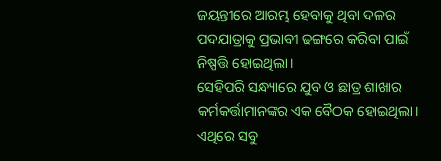ଜୟନ୍ତୀରେ ଆରମ୍ଭ ହେବାକୁ ଥିବା ଦଳର ପଦଯାତ୍ରାକୁ ପ୍ରଭାବୀ ଢଙ୍ଗରେ କରିବା ପାଇଁ ନିଷ୍ପତ୍ତି ହୋଇଥିଲା।
ସେହିପରି ସନ୍ଧ୍ୟାରେ ଯୁବ ଓ ଛାତ୍ର ଶାଖାର କର୍ମକର୍ତ୍ତାମାନଙ୍କର ଏକ ବୈଠକ ହୋଇଥିଲା। ଏଥିରେ ସବୁ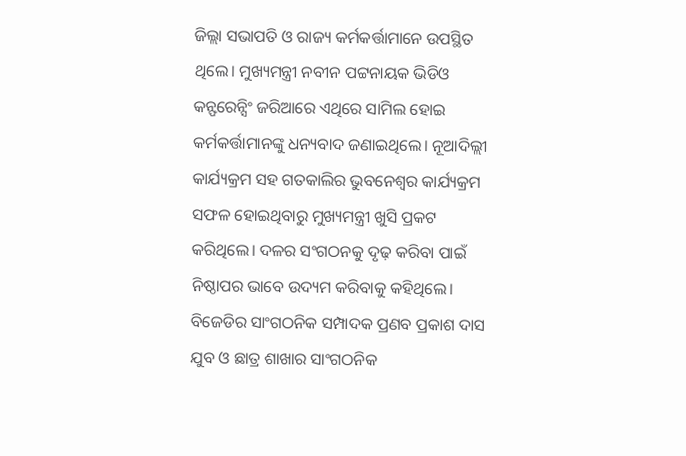ଜିଲ୍ଲା ସଭାପତି ଓ ରାଜ୍ୟ କର୍ମକର୍ତ୍ତାମାନେ ଉପସ୍ଥିତ ଥିଲେ। ମୁଖ୍ୟମନ୍ତ୍ରୀ ନବୀନ ପଟ୍ଟନାୟକ ଭିଡିଓ କନ୍ଫରେନ୍ସିଂ ଜରିଆରେ ଏଥିରେ ସାମିଲ ହୋଇ କର୍ମକର୍ତ୍ତାମାନଙ୍କୁ ଧନ୍ୟବାଦ ଜଣାଇଥିଲେ। ନୂଆଦିଲ୍ଲୀ କାର୍ଯ୍ୟକ୍ରମ ସହ ଗତକାଲିର ଭୁବନେଶ୍ବର କାର୍ଯ୍ୟକ୍ରମ ସଫଳ ହୋଇଥିବାରୁ ମୁଖ୍ୟମନ୍ତ୍ରୀ ଖୁସି ପ୍ରକଟ କରିଥିଲେ। ଦଳର ସଂଗଠନକୁ ଦୃଢ଼ କରିବା ପାଇଁ ନିଷ୍ଠାପର ଭାବେ ଉଦ୍ୟମ କରିବାକୁ କହିଥିଲେ। ବିଜେଡିର ସାଂଗଠନିକ ସମ୍ପାଦକ ପ୍ରଣବ ପ୍ରକାଶ ଦାସ ଯୁବ ଓ ଛାତ୍ର ଶାଖାର ସାଂଗଠନିକ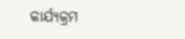କାର୍ଯ୍ୟକ୍ରମ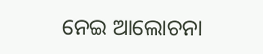ନେଇ ଆଲୋଚନା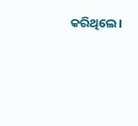କରିଥିଲେ।